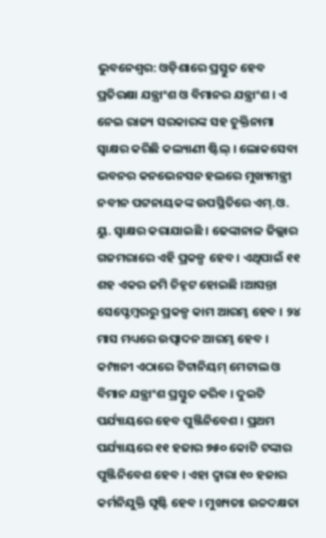ଭୁବନେଶ୍ୱର: ଓଡ଼ିଶାରେ ପ୍ରସ୍ତୁତ ହେବ ପ୍ରତିରକ୍ଷା ଯନ୍ତ୍ରାଂଶ ଓ ବିମାନର ଯନ୍ତ୍ରାଂଶ । ଏ ନେଇ ରାଜ୍ୟ ସରକାରଙ୍କ ସହ ଚୁକ୍ତିନାମା ସ୍ୱାକ୍ଷର କରିଛି କଲ୍ୟାଣୀ ଷ୍ଟିଲ୍ । ଲୋକସେବା ଭବନର କନଭେନସନ ହଲରେ ମୁଖ୍ୟମନ୍ତ୍ରୀ ନବୀନ ପଟ୍ଟନାୟକଙ୍କ ଉପସ୍ଥିତିରେ ଏମ୍.ଓ. ୟୁ. ସ୍ୱାକ୍ଷର କରାଯାଇଛି । ଢେଙ୍କାନାଳ ଜିଲ୍ଲାର ଗଜମରାରେ ଏହି ପ୍ରକଳ୍ପ ହେବ । ଏଥିପାଇଁ ୧୧ ଶହ ଏକର ଜମି ଚିହ୍ନଟ ହୋଇଛି ।ଆସନ୍ତା ସେପ୍ଟେମ୍ବରରୁ ପ୍ରକଳ୍ପ କାମ ଆରମ୍ଭ ହେବ । ୨୪ ମାସ ମଧ୍ୟରେ ଉତ୍ପାଦନ ଆରମ୍ଭ ହେବ । କମ୍ପାନୀ ଏଠାରେ ଟିଟାନିୟମ୍ ମେଟାଲ ଓ ବିମାନ ଯନ୍ତ୍ରାଂଶ ପ୍ରସ୍ତୁତ କରିବ । ଦୁଇଟି ପର୍ଯ୍ୟାୟରେ ହେବ ପୁଞ୍ଜିନିବେଶ । ପ୍ରଥମ ପର୍ଯ୍ୟାୟରେ ୧୧ ହଜାର ୭୫୦ କୋଟି ଟଙ୍କାର ପୁଞ୍ଜିନିବେଶ ହେବ । ଏହା ଦ୍ୱାରା ୧୦ ହଜାର କର୍ମନିଯୁକ୍ତି ସୃଷ୍ଟି ହେବ । ମୁଖ୍ୟତଃ ଉଚ୍ଚଦକ୍ଷତା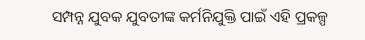ସମ୍ପନ୍ନ ଯୁବକ ଯୁବତୀଙ୍କ କର୍ମନିଯୁକ୍ତି ପାଇଁ ଏହି ପ୍ରକଳ୍ପ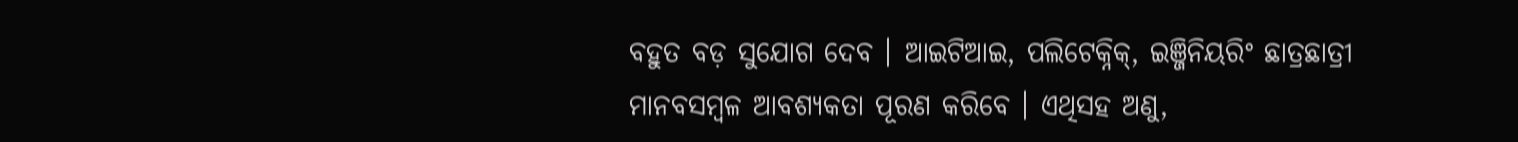ବହୁତ ବଡ଼ ସୁଯୋଗ ଦେବ । ଆଇଟିଆଇ, ପଲିଟେକ୍ନିକ୍, ଇଞ୍ଜିନିୟରିଂ ଛାତ୍ରଛାତ୍ରୀ ମାନବସମ୍ବଳ ଆବଶ୍ୟକତା ପୂରଣ କରିବେ । ଏଥିସହ ଅଣୁ,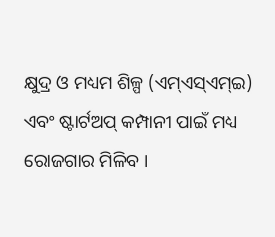କ୍ଷୁଦ୍ର ଓ ମଧ୍ୟମ ଶିଳ୍ପ (ଏମ୍ଏସ୍ଏମ୍ଇ) ଏବଂ ଷ୍ଟାର୍ଟଅପ୍ କମ୍ପାନୀ ପାଇଁ ମଧ୍ୟ ରୋଜଗାର ମିଳିବ ।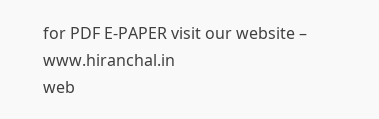for PDF E-PAPER visit our website – www.hiranchal.in
web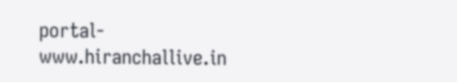portal- www.hiranchallive.in